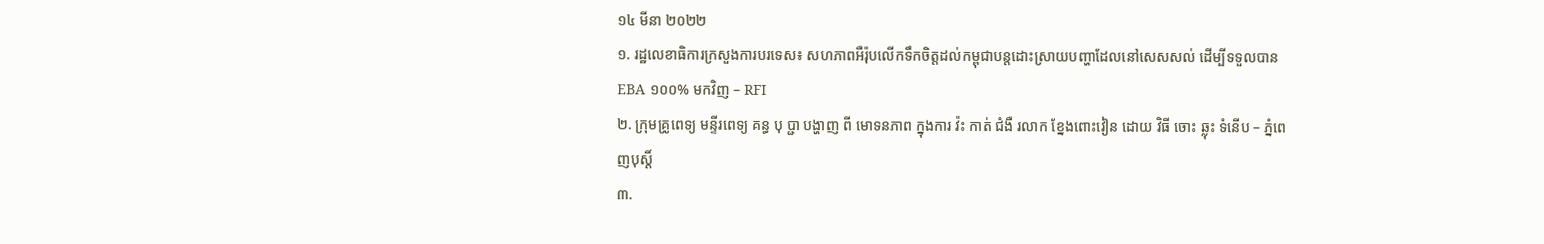១៤ មីនា ២០២២
១. រដ្ឋលេខាធិការក្រសួងការបរទេស៖ សហភាពអឺរ៉ុបលើកទឹកចិត្តដល់កម្ពុជាបន្តដោះស្រាយបញ្ហាដែលនៅសេសសល់ ដើម្បីទទួលបាន EBA ១០០% មកវិញ – RFI
២. ក្រុមគ្រូពេទ្យ មន្ទីរពេទ្យ គន្ធ បុ ប្ជា បង្ហាញ ពី មោទនភាព ក្នុងការ វ៉ះ កាត់ ជំងឺ រលាក ខ្នែងពោះវៀន ដោយ វិធី ចោះ ឆ្លុះ ទំនើប – ភ្នំពេញបុស្តិ៍
៣.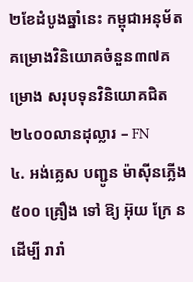២ខែដំបូងឆ្នាំនេះ កម្ពុជាអនុម័តគម្រោងវិនិយោគចំនួន៣៧គម្រោង សរុបទុនវិនិយោគជិត២៤០០លានដុល្លារ – FN
៤. អង់គ្លេស បញ្ជូន ម៉ាស៊ីនភ្លើង ៥០០ គ្រឿង ទៅ ឱ្យ អ៊ុយ ក្រែ ន ដើម្បី រារាំ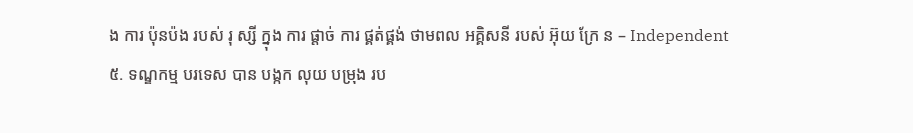ង ការ ប៉ុនប៉ង របស់ រុ ស្សី ក្នុង ការ ផ្តាច់ ការ ផ្គត់ផ្គង់ ថាមពល អគ្គិសនី របស់ អ៊ុយ ក្រែ ន – Independent
៥. ទណ្ឌកម្ម បរទេស បាន បង្កក លុយ បម្រុង រប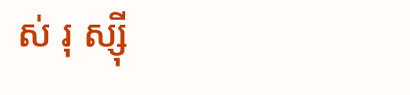ស់ រុ ស្ស៊ី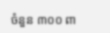ចំនួន ៣០០ ពា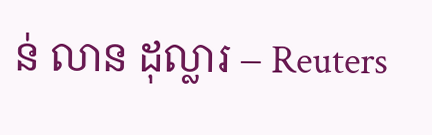ន់ លាន ដុល្លារ – Reuters